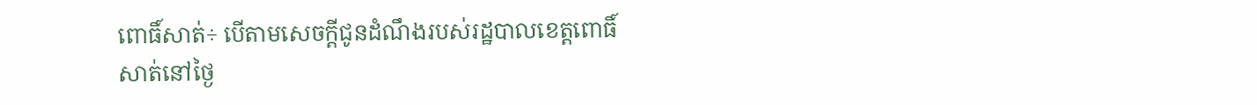ពោធិ៍សាត់÷ បើតាមសេចក្តីជូនដំណឹងរបស់រដ្ឋបាលខេត្តពោធិ៍សាត់នៅថ្ងៃ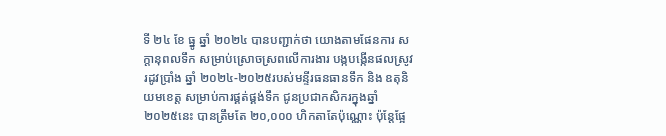ទី ២៤ ខែ ធ្នូ ឆ្នាំ ២០២៤ បានបញ្ជាក់ថា យោងតាមផែនការ សក្តានុពលទឹក សម្រាប់ស្រោចស្រពលើការងារ បង្កបង្កើនផលស្រូវរដូវប្រាំង ឆ្នាំ ២០២៤-២០២៥របស់មន្ទីរធនធានទឹក និង ឧតុនិយមខេត្ត សម្រាប់ការផ្គត់ផ្គង់ទឹក ជូនប្រជាកសិករក្នុងឆ្នាំ ២០២៥នេះ បានត្រឹមតែ ២០,០០០ ហិកតាតែប៉ុណ្ណោះ ប៉ុន្តែផ្អែ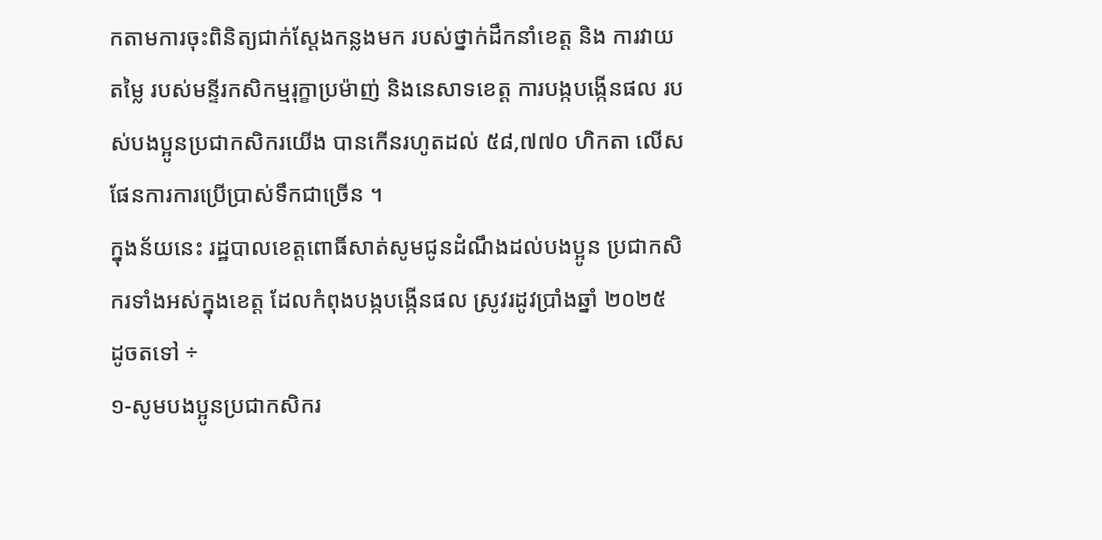កតាមការចុះពិនិត្យជាក់ស្តែងកន្លងមក របស់ថ្នាក់ដឹកនាំខេត្ត និង ការវាយតម្លៃ របស់មន្ទីរកសិកម្មរុក្ខាប្រម៉ាញ់ និងនេសាទខេត្ត ការបង្កបង្កើនផល របស់បងប្អូនប្រជាកសិករយើង បានកើនរហូតដល់ ៥៨,៧៧០ ហិកតា លើសផែនការការប្រើប្រាស់ទឹកជាច្រើន ។
ក្នុងន័យនេះ រដ្ឋបាលខេត្តពោធិ៍សាត់សូមជូនដំណឹងដល់បងប្អូន ប្រជាកសិករទាំងអស់ក្នុងខេត្ត ដែលកំពុងបង្កបង្កើនផល ស្រូវរដូវប្រាំងឆ្នាំ ២០២៥ ដូចតទៅ ÷
១-សូមបងប្អូនប្រជាកសិករ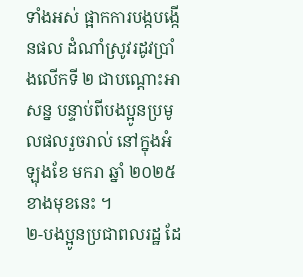ទាំងអស់ ផ្អាកការបង្កបង្កើនផល ដំណាំស្រូវរដូវប្រាំងលើកទី ២ ជាបណ្តោះអាសន្ន បន្ទាប់ពីបងប្អូនប្រមូលផលរួចរាល់ នៅក្នុងអំឡុងខែ មករា ឆ្នាំ ២០២៥ ខាងមុខនេះ ។
២-បងប្អូនប្រជាពលរដ្ឋ ដែ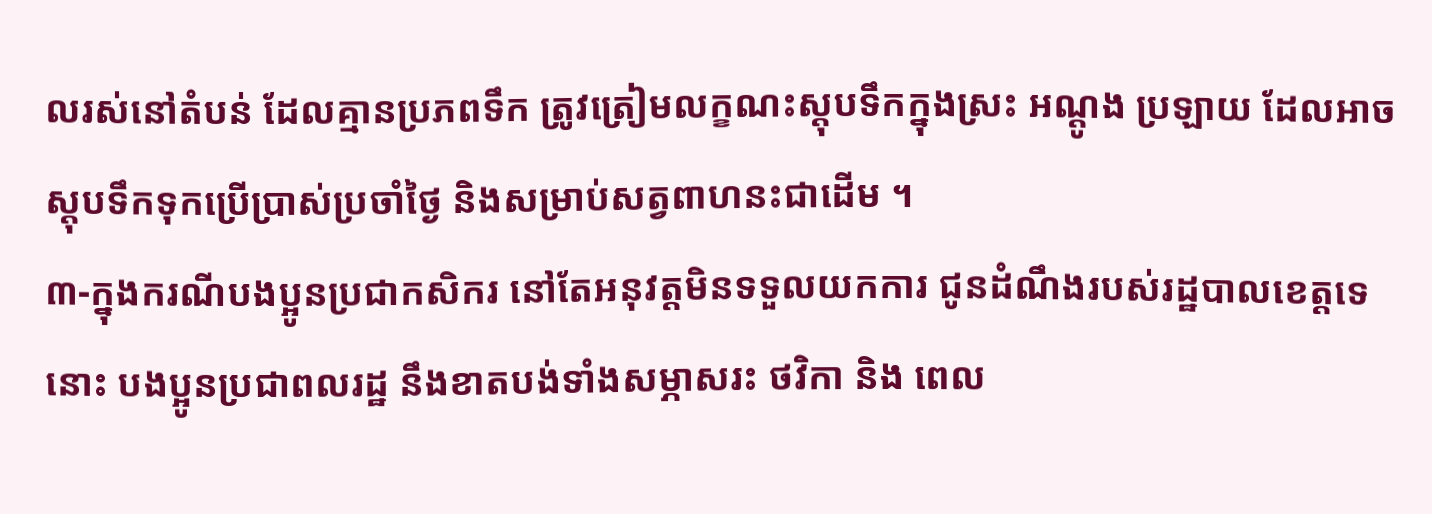លរស់នៅតំបន់ ដែលគ្មានប្រភពទឹក ត្រូវត្រៀមលក្ខណះស្តុបទឹកក្នុងស្រះ អណ្តូង ប្រឡាយ ដែលអាចស្តុបទឹកទុកប្រើប្រាស់ប្រចាំថ្ងៃ និងសម្រាប់សត្វពាហនះជាដើម ។
៣-ក្នុងករណីបងប្អូនប្រជាកសិករ នៅតែអនុវត្តមិនទទួលយកការ ជូនដំណឹងរបស់រដ្ឋបាលខេត្តទេនោះ បងប្អូនប្រជាពលរដ្ឋ នឹងខាតបង់ទាំងសម្ភាសរះ ថវិកា និង ពេល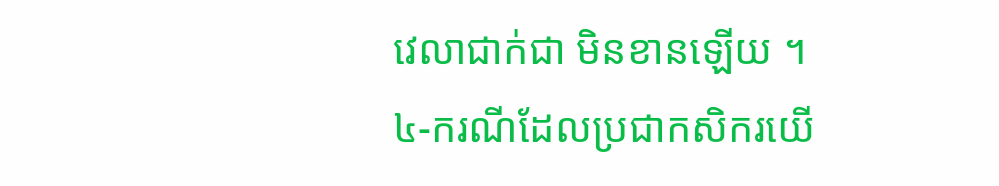វេលាជាក់ជា មិនខានឡើយ ។
៤-ករណីដែលប្រជាកសិករយើ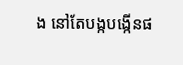ង នៅតែបង្កបង្កើនផ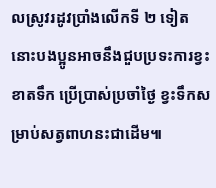លស្រូវរដូវប្រាំងលើកទី ២ ទៀតនោះបងប្អូនអាចនឹងជួបប្រទះការខ្វះខាតទឹក ប្រើប្រាស់ប្រចាំថ្ងៃ ខ្វះទឹកសម្រាប់សត្វពាហនះជាដើម៕